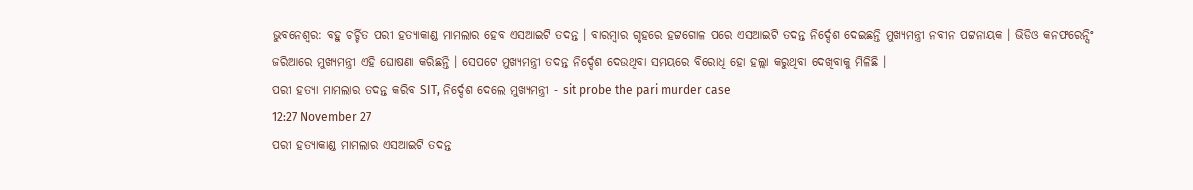ଭୁବନେଶ୍ବର: ବହୁ ଚର୍ଚ୍ଚିତ ପରୀ ହତ୍ୟାକାଣ୍ଡ ମାମଲାର ହେବ ଏସଆଇଟି ତଦନ୍ତ । ବାରମ୍ବାର ଗୃହରେ ହଟ୍ଟଗୋଳ ପରେ ଏସଆଇଟି ତଦନ୍ତ ନିର୍ଦ୍ଦେଶ ଦେଇଛନ୍ତି ମୁଖ୍ୟମନ୍ତ୍ରୀ ନବୀନ ପଟ୍ଟନାୟକ । ଭିଡିଓ କନଫରେନ୍ସିଂ ଜରିଆରେ ମୁଖ୍ୟମନ୍ତ୍ରୀ ଏହି ଘୋଷଣା କରିଛନ୍ତି । ସେପଟେ ମୁଖ୍ୟମନ୍ତ୍ରୀ ତଦନ୍ତ ନିର୍ଦ୍ଦେଶ ଦେଉଥିବା ସମୟରେ ବିରୋଧି ହୋ ହଲ୍ଲା କରୁଥିବା ଦେଖିବାକୁ ମିଳିଛି ।
ପରୀ ହତ୍ୟା ମାମଲାର ତଦନ୍ତ କରିବ SIT, ନିର୍ଦ୍ଦେଶ ଦେଲେ ମୁଖ୍ୟମନ୍ତ୍ରୀ - sit probe the pari murder case
12:27 November 27
ପରୀ ହତ୍ୟାକାଣ୍ଡ ମାମଲାର ଏସଆଇଟି ତଦନ୍ତ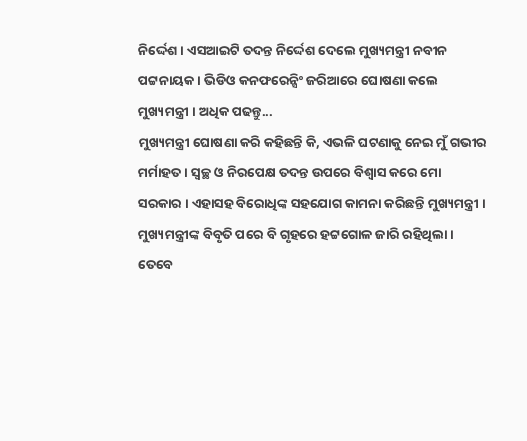ନିର୍ଦ୍ଦେଶ । ଏସଆଇଟି ତଦନ୍ତ ନିର୍ଦ୍ଦେଶ ଦେଲେ ମୁଖ୍ୟମନ୍ତ୍ରୀ ନବୀନ ପଟ୍ଟନାୟକ । ଭିଡିଓ କନଫରେନ୍ସିଂ ଜରିଆରେ ଘୋଷଣା କଲେ ମୁଖ୍ୟମନ୍ତ୍ରୀ । ଅଧିକ ପଢନ୍ତୁ...
ମୁଖ୍ୟମନ୍ତ୍ରୀ ଘୋଷଣା କରି କହିଛନ୍ତି କି, ଏଭଳି ଘଟଣାକୁ ନେଇ ମୁଁ ଗଭୀର ମର୍ମାହତ । ସ୍ବଚ୍ଛ ଓ ନିରପେକ୍ଷ ତଦନ୍ତ ଉପରେ ବିଶ୍ବାସ କରେ ମୋ ସରକାର । ଏହାସହ ବିରୋଧିଙ୍କ ସହଯୋଗ କାମନା କରିଛନ୍ତି ମୁଖ୍ୟମନ୍ତ୍ରୀ । ମୁଖ୍ୟମନ୍ତ୍ରୀଙ୍କ ବିବୃତି ପରେ ବି ଗୃହରେ ହଟ୍ଟଗୋଳ ଜାରି ରହିଥିଲା ।
ତେବେ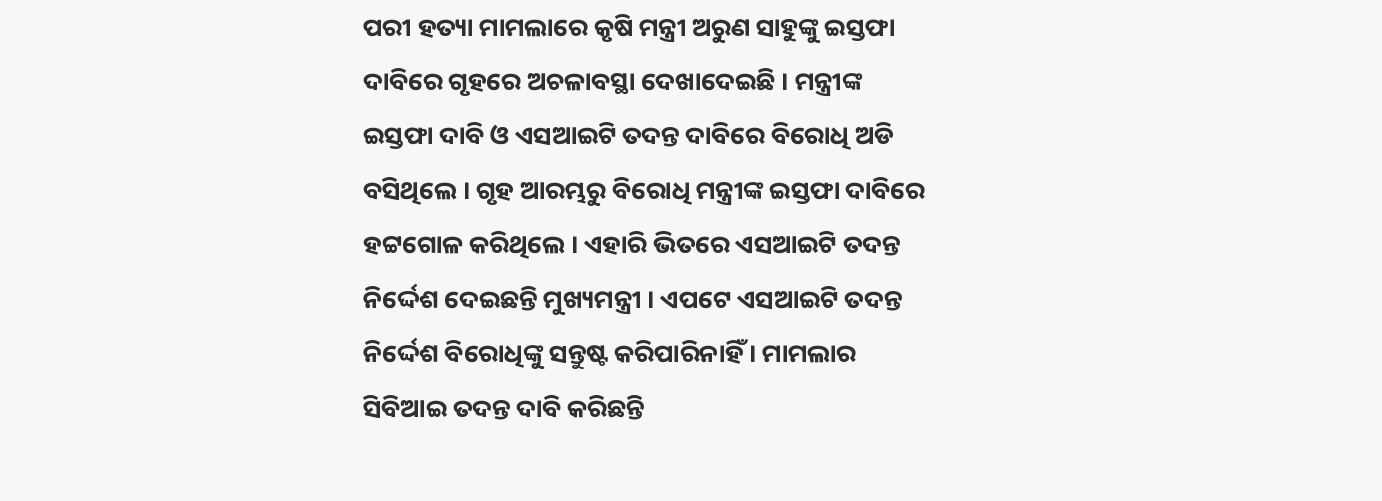ପରୀ ହତ୍ୟା ମାମଲାରେ କୃଷି ମନ୍ତ୍ରୀ ଅରୁଣ ସାହୁଙ୍କୁ ଇସ୍ତଫା ଦାବିରେ ଗୃହରେ ଅଚଳାବସ୍ଥା ଦେଖାଦେଇଛି । ମନ୍ତ୍ରୀଙ୍କ ଇସ୍ତଫା ଦାବି ଓ ଏସଆଇଟି ତଦନ୍ତ ଦାବିରେ ବିରୋଧି ଅଡି ବସିଥିଲେ । ଗୃହ ଆରମ୍ଭରୁ ବିରୋଧି ମନ୍ତ୍ରୀଙ୍କ ଇସ୍ତଫା ଦାବିରେ ହଟ୍ଟଗୋଳ କରିଥିଲେ । ଏହାରି ଭିତରେ ଏସଆଇଟି ତଦନ୍ତ ନିର୍ଦ୍ଦେଶ ଦେଇଛନ୍ତି ମୁଖ୍ୟମନ୍ତ୍ରୀ । ଏପଟେ ଏସଆଇଟି ତଦନ୍ତ ନିର୍ଦ୍ଦେଶ ବିରୋଧିଙ୍କୁ ସନ୍ତୁଷ୍ଟ କରିପାରିନାହିଁ । ମାମଲାର ସିବିଆଇ ତଦନ୍ତ ଦାବି କରିଛନ୍ତି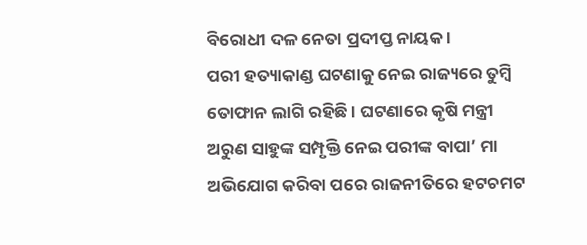ବିରୋଧୀ ଦଳ ନେତା ପ୍ରଦୀପ୍ତ ନାୟକ ।
ପରୀ ହତ୍ୟାକାଣ୍ଡ ଘଟଣାକୁ ନେଇ ରାଜ୍ୟରେ ତୁମ୍ବି ତୋଫାନ ଲାଗି ରହିଛି । ଘଟଣାରେ କୃଷି ମନ୍ତ୍ରୀ ଅରୁଣ ସାହୁଙ୍କ ସମ୍ପୃକ୍ତି ନେଇ ପରୀଙ୍କ ବାପା’ ମା ଅଭିଯୋଗ କରିବା ପରେ ରାଜନୀତିରେ ହଟଚମଟ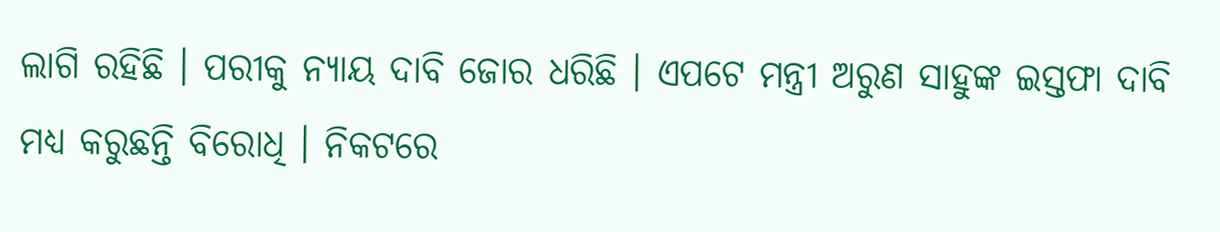ଲାଗି ରହିଛି । ପରୀକୁ ନ୍ୟାୟ ଦାବି ଜୋର ଧରିଛି । ଏପଟେ ମନ୍ତ୍ରୀ ଅରୁଣ ସାହୁଙ୍କ ଇସ୍ତଫା ଦାବି ମଧ୍ୟ କରୁଛନ୍ତି ବିରୋଧି । ନିକଟରେ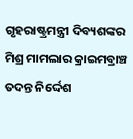ଗୃହରାଷ୍ଟ୍ରମନ୍ତ୍ରୀ ଦିବ୍ୟଶଙ୍କର ମିଶ୍ର ମାମଲାର କ୍ରାଇମବ୍ରାଞ୍ଚ ତଦନ୍ତ ନିର୍ଦ୍ଦେଶ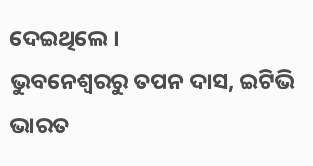ଦେଇଥିଲେ ।
ଭୁବନେଶ୍ବରରୁ ତପନ ଦାସ, ଇଟିଭି ଭାରତ